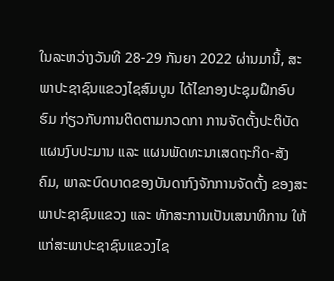ໃນລະຫວ່າງວັນທີ 28-29 ກັນຍາ 2022 ຜ່ານມານີ້, ສະພາປະຊາຊົນແຂວງໄຊສົມບູນ ໄດ້ໄຂກອງປະຊຸມຝຶກອົບຮົມ ກ່ຽວກັບການຕິດຕາມກວດກາ ການຈັດຕັ້ງປະຕິບັດແຜນງົບປະມານ ແລະ ແຜນພັດທະນາເສດຖະກິດ-ສັງຄົມ, ພາລະບົດບາດຂອງບັນດາກົງຈັກການຈັດຕັ້ງ ຂອງສະພາປະຊາຊົນແຂວງ ແລະ ທັກສະການເປັນເສນາທິການ ໃຫ້ແກ່ສະພາປະຊາຊົນແຂວງໄຊ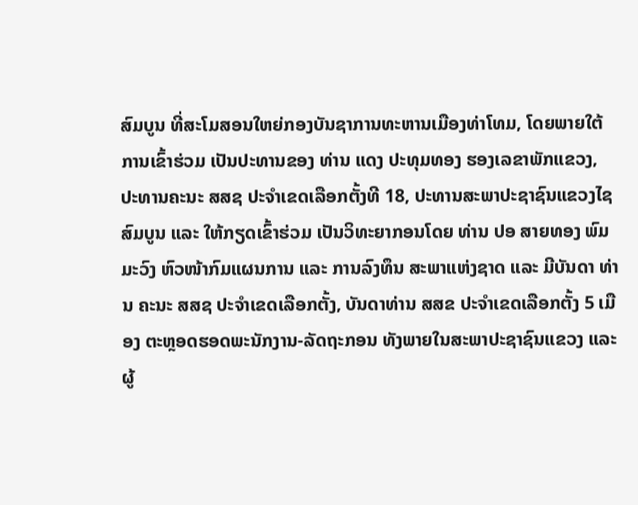ສົມບູນ ທີ່ສະໂມສອນໃຫຍ່ກອງບັນຊາການທະຫານເມືອງທ່າໂທມ, ໂດຍພາຍໃຕ້ການເຂົ້າຮ່ວມ ເປັນປະທານຂອງ ທ່ານ ແດງ ປະທຸມທອງ ຮອງເລຂາພັກແຂວງ, ປະທານຄະນະ ສສຊ ປະຈໍາເຂດເລືອກຕັ້ງທີ 18, ປະທານສະພາປະຊາຊົນແຂວງໄຊສົມບູນ ແລະ ໃຫ້ກຽດເຂົ້າຮ່ວມ ເປັນວິທະຍາກອນໂດຍ ທ່ານ ປອ ສາຍທອງ ພົມມະວົງ ຫົວໜ້າກົມແຜນການ ແລະ ການລົງທຶນ ສະພາແຫ່ງຊາດ ແລະ ມີບັນດາ ທ່ານ ຄະນະ ສສຊ ປະຈໍາເຂດເລືອກຕັ້ງ, ບັນດາທ່ານ ສສຂ ປະຈໍາເຂດເລືອກຕັ້ງ 5 ເມືອງ ຕະຫຼອດຮອດພະນັກງານ-ລັດຖະກອນ ທັງພາຍໃນສະພາປະຊາຊົນແຂວງ ແລະ ຜູ້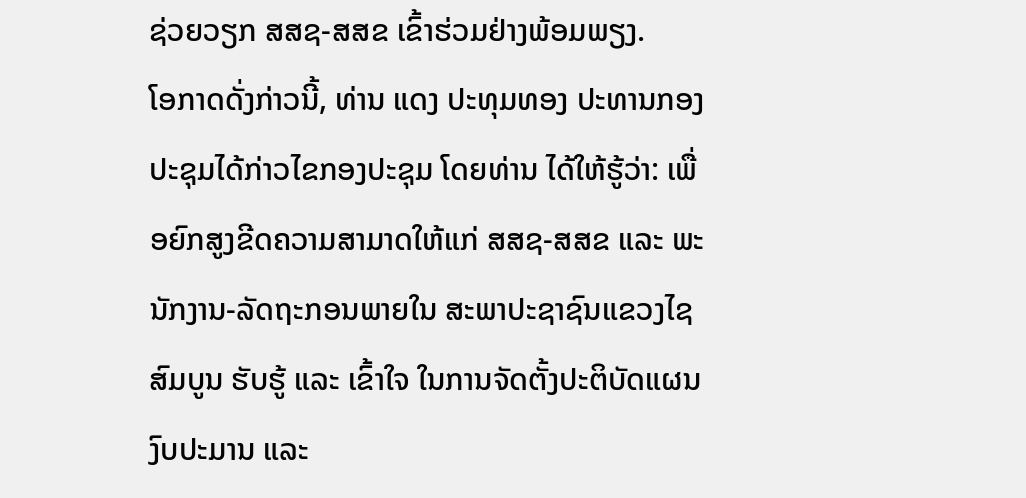ຊ່ວຍວຽກ ສສຊ-ສສຂ ເຂົ້າຮ່ວມຢ່າງພ້ອມພຽງ.
ໂອກາດດັ່ງກ່າວນີ້, ທ່ານ ແດງ ປະທຸມທອງ ປະທານກອງປະຊຸມໄດ້ກ່າວໄຂກອງປະຊຸມ ໂດຍທ່ານ ໄດ້ໃຫ້ຮູ້ວ່າ: ເພື່ອຍົກສູງຂີດຄວາມສາມາດໃຫ້ແກ່ ສສຊ-ສສຂ ແລະ ພະນັກງານ-ລັດຖະກອນພາຍໃນ ສະພາປະຊາຊົນແຂວງໄຊສົມບູນ ຮັບຮູ້ ແລະ ເຂົ້າໃຈ ໃນການຈັດຕັ້ງປະຕິບັດແຜນງົບປະມານ ແລະ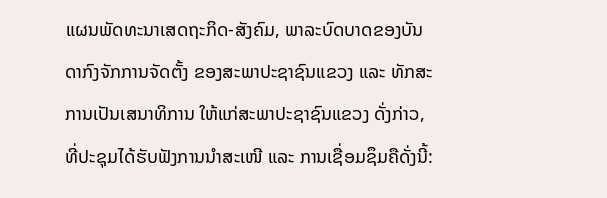ແຜນພັດທະນາເສດຖະກິດ-ສັງຄົມ, ພາລະບົດບາດຂອງບັນດາກົງຈັກການຈັດຕັ້ງ ຂອງສະພາປະຊາຊົນແຂວງ ແລະ ທັກສະການເປັນເສນາທິການ ໃຫ້ແກ່ສະພາປະຊາຊົນແຂວງ ດັ່ງກ່າວ, ທີ່ປະຊຸມໄດ້ຮັບຟັງການນໍາສະເໜີ ແລະ ການເຊື່ອມຊຶມຄືດັ່ງນີ້: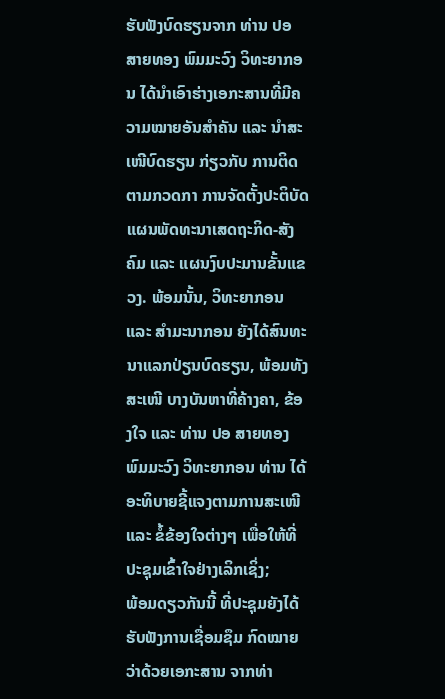ຮັບຟັງບົດຮຽນຈາກ ທ່ານ ປອ ສາຍທອງ ພົມມະວົງ ວິທະຍາກອນ ໄດ້ນໍາເອົາຮ່າງເອກະສານທີ່ມີຄວາມໝາຍອັນສໍາຄັນ ແລະ ນໍາສະເໜີບົດຮຽນ ກ່ຽວກັບ ການຕິດຕາມກວດກາ ການຈັດຕັ້ງປະຕິບັດແຜນພັດທະນາເສດຖະກິດ-ສັງຄົມ ແລະ ແຜນງົບປະມານຂັ້ນແຂວງ. ພ້ອມນັ້ນ, ວິທະຍາກອນ ແລະ ສໍາມະນາກອນ ຍັງໄດ້ສົນທະນາແລກປ່ຽນບົດຮຽນ, ພ້ອມທັງສະເໜີ ບາງບັນຫາທີ່ຄ້າງຄາ, ຂ້ອງໃຈ ແລະ ທ່ານ ປອ ສາຍທອງ ພົມມະວົງ ວິທະຍາກອນ ທ່ານ ໄດ້ອະທິບາຍຊີ້ແຈງຕາມການສະເໜີ ແລະ ຂໍ້ຂ້ອງໃຈຕ່າງໆ ເພື່ອໃຫ້ທີ່ປະຊຸມເຂົ້າໃຈຢ່າງເລິກເຊິ່ງ;
ພ້ອມດຽວກັນນີ້ ທີ່ປະຊຸມຍັງໄດ້ຮັບຟັງການເຊື່ອມຊຶມ ກົດໝາຍວ່າດ້ວຍເອກະສານ ຈາກທ່າ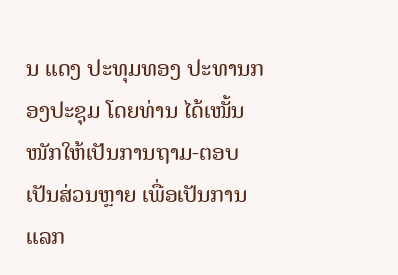ນ ແດງ ປະທຸມທອງ ປະທານກອງປະຊຸມ ໂດຍທ່ານ ໄດ້ເໜັ້ນໜັກໃຫ້ເປັນການຖາມ-ຕອບ ເປັນສ່ວນຫຼາຍ ເພື່ອເປັນການແລກ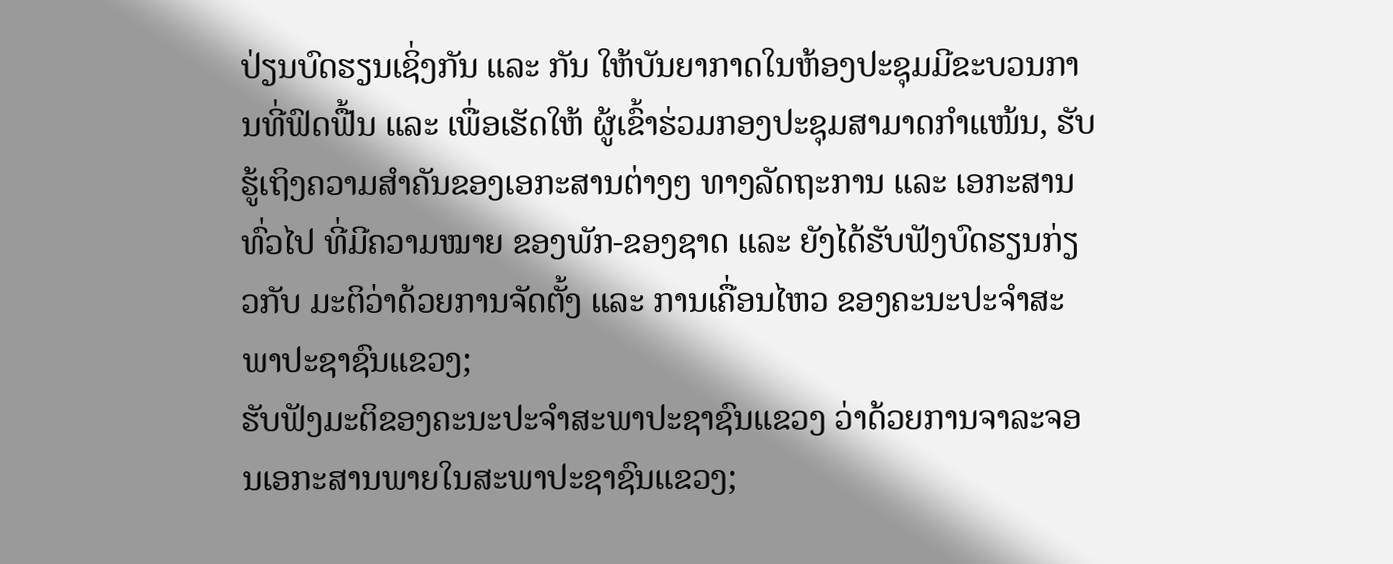ປ່ຽນບົດຮຽນເຊິ່ງກັນ ແລະ ກັນ ໃຫ້ບັນຍາກາດໃນຫ້ອງປະຊຸມມີຂະບວນການທີ່ຟົດຟື້ນ ແລະ ເພື່ອເຮັດໃຫ້ ຜູ້ເຂົ້າຮ່ວມກອງປະຊຸມສາມາດກໍາແໜ້ນ, ຮັບຮູ້ເຖິງຄວາມສໍາຄັນຂອງເອກະສານຕ່າງໆ ທາງລັດຖະການ ແລະ ເອກະສານທົ່ວໄປ ທີ່ມີຄວາມໝາຍ ຂອງພັກ-ຂອງຊາດ ແລະ ຍັງໄດ້ຮັບຟັງບົດຮຽນກ່ຽວກັບ ມະຕິວ່າດ້ວຍການຈັດຕັ້ງ ແລະ ການເຄື່ອນໄຫວ ຂອງຄະນະປະຈໍາສະພາປະຊາຊົນແຂວງ;
ຮັບຟັງມະຕິຂອງຄະນະປະຈໍາສະພາປະຊາຊົນແຂວງ ວ່າດ້ວຍການຈາລະຈອນເອກະສານພາຍໃນສະພາປະຊາຊົນແຂວງ;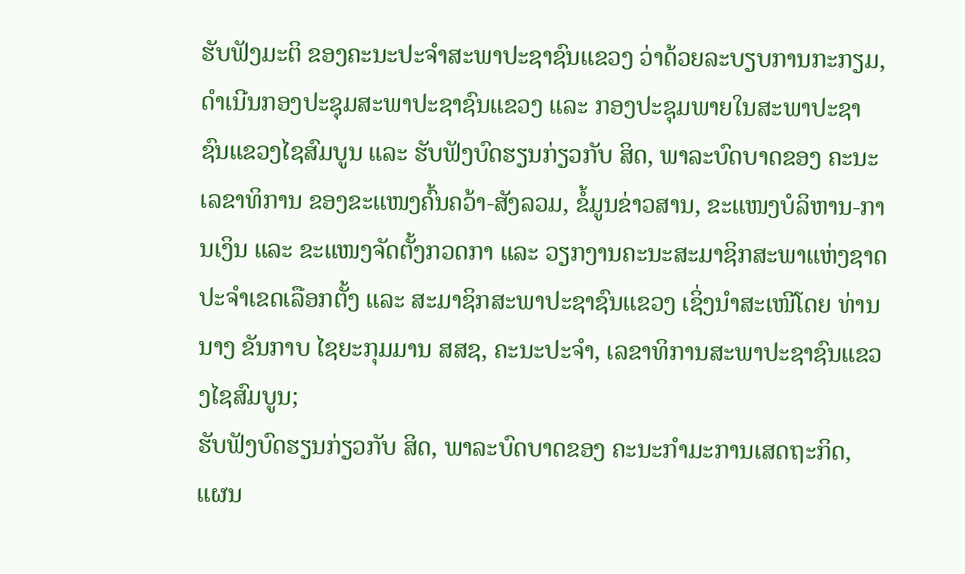ຮັບຟັງມະຕິ ຂອງຄະນະປະຈໍາສະພາປະຊາຊົນແຂວງ ວ່າດ້ວຍລະບຽບການກະກຽມ, ດໍາເນີນກອງປະຊຸມສະພາປະຊາຊົນແຂວງ ແລະ ກອງປະຊຸມພາຍໃນສະພາປະຊາຊົນແຂວງໄຊສົມບູນ ແລະ ຮັບຟັງບົດຮຽນກ່ຽວກັບ ສິດ, ພາລະບົດບາດຂອງ ຄະນະເລຂາທິການ ຂອງຂະແໜງຄົ້ນຄວ້າ-ສັງລວມ, ຂໍ້ມູນຂ່າວສານ, ຂະແໜງບໍລິຫານ-ການເງິນ ແລະ ຂະແໜງຈັດຕັ້ງກວດກາ ແລະ ວຽກງານຄະນະສະມາຊິກສະພາແຫ່ງຊາດ ປະຈໍາເຂດເລືອກຕັ້ງ ແລະ ສະມາຊິກສະພາປະຊາຊົນແຂວງ ເຊິ່ງນໍາສະເໜີໂດຍ ທ່ານ ນາງ ຂັນກາບ ໄຊຍະກຸມມານ ສສຊ, ຄະນະປະຈໍາ, ເລຂາທິການສະພາປະຊາຊົນແຂວງໄຊສົມບູນ;
ຮັບຟັງບົດຮຽນກ່ຽວກັບ ສິດ, ພາລະບົດບາດຂອງ ຄະນະກໍາມະການເສດຖະກິດ, ແຜນ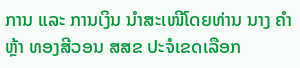ການ ແລະ ການເງິນ ນໍາສະເໜີໂດຍທ່ານ ນາງ ຄໍາຫຼ້າ ທອງສີວອນ ສສຂ ປະຈໍເຂດເລືອກ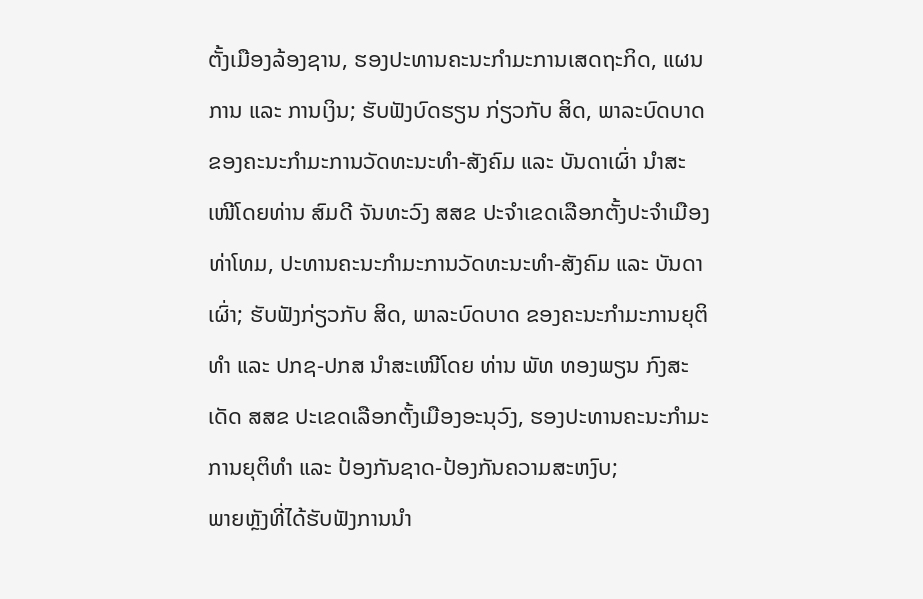ຕັ້ງເມືອງລ້ອງຊານ, ຮອງປະທານຄະນະກໍາມະການເສດຖະກິດ, ແຜນການ ແລະ ການເງິນ; ຮັບຟັງບົດຮຽນ ກ່ຽວກັບ ສິດ, ພາລະບົດບາດ ຂອງຄະນະກໍາມະການວັດທະນະທໍາ-ສັງຄົມ ແລະ ບັນດາເຜົ່າ ນໍາສະເໜີໂດຍທ່ານ ສົມດີ ຈັນທະວົງ ສສຂ ປະຈໍາເຂດເລືອກຕັ້ງປະຈໍາເມືອງທ່າໂທມ, ປະທານຄະນະກໍາມະການວັດທະນະທໍາ-ສັງຄົມ ແລະ ບັນດາເຜົ່າ; ຮັບຟັງກ່ຽວກັບ ສິດ, ພາລະບົດບາດ ຂອງຄະນະກໍາມະການຍຸຕິທໍາ ແລະ ປກຊ-ປກສ ນໍາສະເໜີໂດຍ ທ່ານ ພັທ ທອງພຽນ ກົງສະເດັດ ສສຂ ປະເຂດເລືອກຕັ້ງເມືອງອະນຸວົງ, ຮອງປະທານຄະນະກໍາມະການຍຸຕິທໍາ ແລະ ປ້ອງກັນຊາດ-ປ້ອງກັນຄວາມສະຫງົບ;
ພາຍຫຼັງທີ່ໄດ້ຮັບຟັງການນໍາ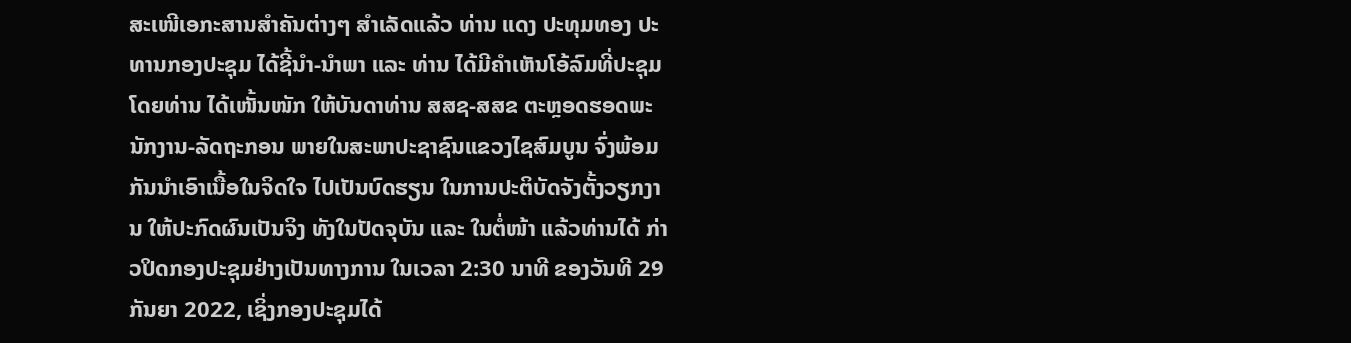ສະເໜີເອກະສານສໍາຄັນຕ່າງໆ ສໍາເລັດແລ້ວ ທ່ານ ແດງ ປະທຸມທອງ ປະທານກອງປະຊຸມ ໄດ້ຊີ້ນໍາ-ນໍາພາ ແລະ ທ່ານ ໄດ້ມີຄໍາເຫັນໂອ້ລົມທີ່ປະຊຸມ ໂດຍທ່ານ ໄດ້ເໜັ້ນໜັກ ໃຫ້ບັນດາທ່ານ ສສຊ-ສສຂ ຕະຫຼອດຮອດພະນັກງານ-ລັດຖະກອນ ພາຍໃນສະພາປະຊາຊົນແຂວງໄຊສົມບູນ ຈົ່ງພ້ອມກັນນໍາເອົາເນື້ອໃນຈິດໃຈ ໄປເປັນບົດຮຽນ ໃນການປະຕິບັດຈັງຕັ້ງວຽກງານ ໃຫ້ປະກົດຜົນເປັນຈິງ ທັງໃນປັດຈຸບັນ ແລະ ໃນຕໍ່ໜ້າ ແລ້ວທ່ານໄດ້ ກ່າວປິດກອງປະຊຸມຢ່າງເປັນທາງການ ໃນເວລາ 2:30 ນາທີ ຂອງວັນທີ 29 ກັນຍາ 2022, ເຊິ່ງກອງປະຊຸມໄດ້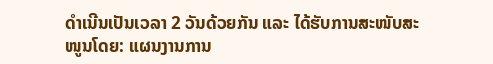ດໍາເນີນເປັນເວລາ 2 ວັນດ້ວຍກັນ ແລະ ໄດ້ຮັບການສະໜັບສະໜູນໂດຍ: ແຜນງານການ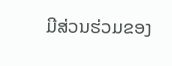ມີສ່ວນຮ່ວມຂອງ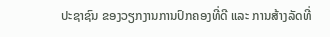ປະຊາຊົນ ຂອງວຽກງານການປົກຄອງທີ່ດີ ແລະ ການສ້າງລັດທີ່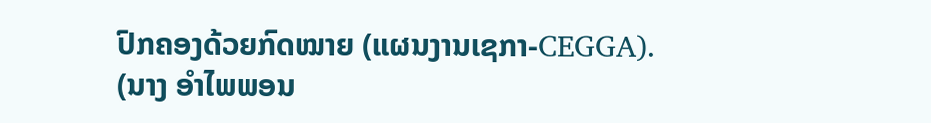ປົກຄອງດ້ວຍກົດໝາຍ (ແຜນງານເຊກາ-CEGGA).
(ນາງ ອໍາໄພພອນ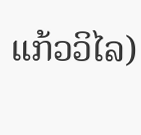ແກ້ວວິໄລ)